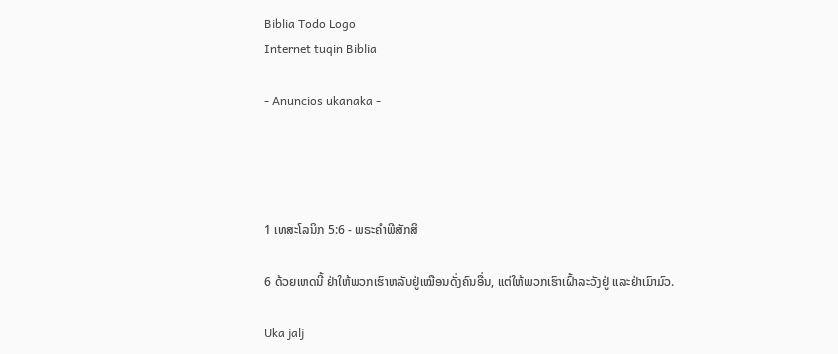Biblia Todo Logo
Internet tuqin Biblia

- Anuncios ukanaka -




1 ເທສະໂລນິກ 5:6 - ພຣະຄຳພີສັກສິ

6 ດ້ວຍເຫດນີ້ ຢ່າໃຫ້ພວກເຮົາຫລັບຢູ່ເໝືອນດັ່ງຄົນອື່ນ, ແຕ່ໃຫ້ພວກເຮົາເຝົ້າລະວັງຢູ່ ແລະຢ່າເມົາມົວ.

Uka jalj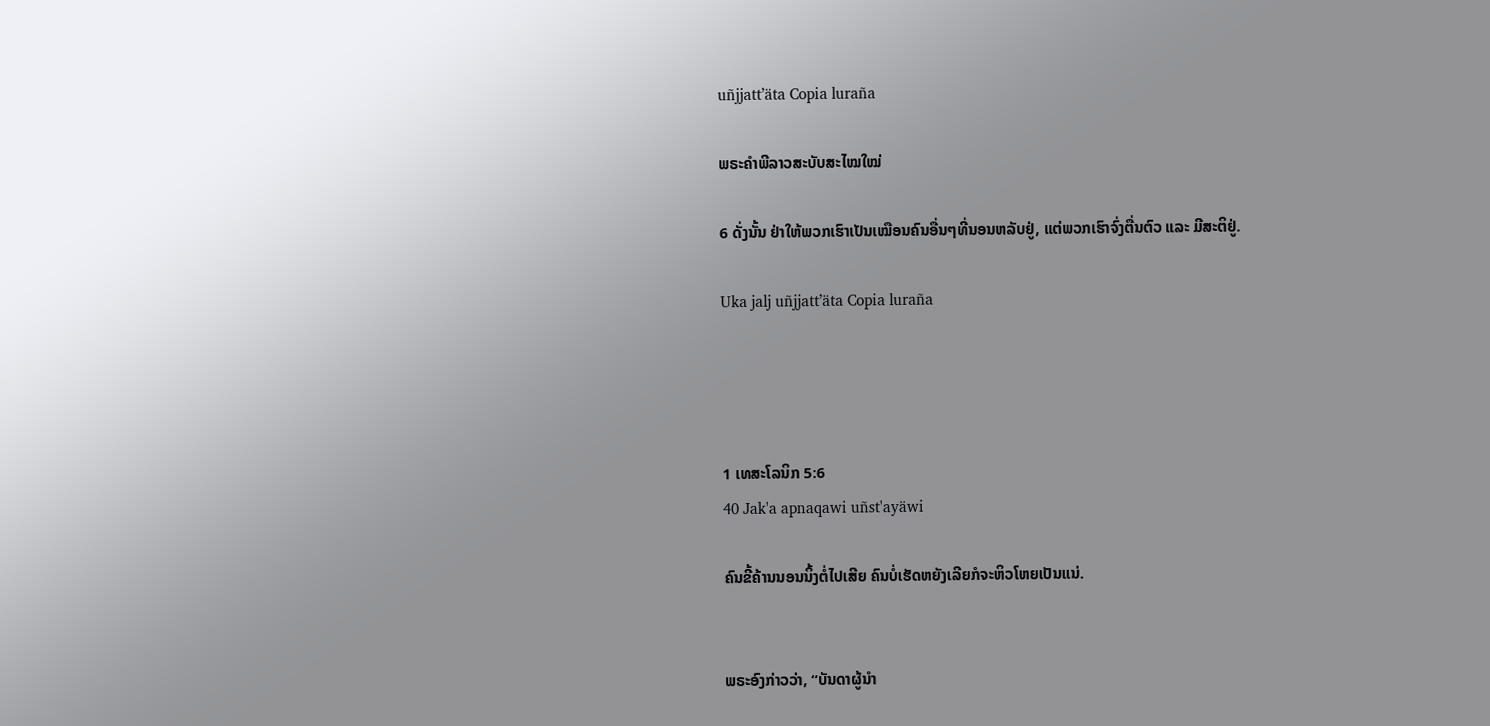uñjjattʼäta Copia luraña

ພຣະຄຳພີລາວສະບັບສະໄໝໃໝ່

6 ດັ່ງນັ້ນ ຢ່າໃຫ້ພວກເຮົາເປັນເໝືອນຄົນອື່ນໆທີ່ນອນຫລັບຢູ່, ແຕ່ພວກເຮົາຈົ່ງຕື່ນຕົວ ແລະ ມີສະຕິຢູ່.

Uka jalj uñjjattʼäta Copia luraña




1 ເທສະໂລນິກ 5:6
40 Jak'a apnaqawi uñst'ayäwi

ຄົນຂີ້ຄ້ານນອນນິ້ງຕໍ່ໄປເສີຍ ຄົນບໍ່ເຮັດຫຍັງເລີຍກໍຈະຫິວໂຫຍເປັນແນ່.


ພຣະອົງກ່າວວ່າ, “ບັນດາຜູ້ນຳ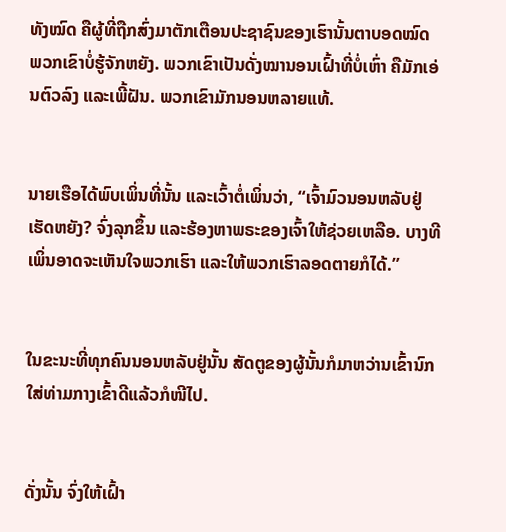ທັງໝົດ ຄືຜູ້ທີ່ຖືກສົ່ງມາຕັກເຕືອນປະຊາຊົນຂອງເຮົານັ້ນຕາບອດໝົດ ພວກເຂົາບໍ່ຮູ້ຈັກຫຍັງ. ພວກເຂົາເປັນດັ່ງໝານອນເຝົ້າທີ່ບໍ່ເຫົ່າ ຄືມັກເອ່ນຕົວລົງ ແລະເພີ້ຝັນ. ພວກເຂົາມັກນອນຫລາຍແທ້.


ນາຍເຮືອໄດ້ພົບເພິ່ນທີ່ນັ້ນ ແລະເວົ້າຕໍ່ເພິ່ນວ່າ, “ເຈົ້າມົວນອນຫລັບຢູ່ເຮັດຫຍັງ? ຈົ່ງລຸກຂຶ້ນ ແລະຮ້ອງຫາພຣະຂອງເຈົ້າໃຫ້ຊ່ວຍເຫລືອ. ບາງທີເພິ່ນອາດຈະເຫັນໃຈພວກເຮົາ ແລະໃຫ້ພວກເຮົາລອດຕາຍກໍໄດ້.”


ໃນຂະນະທີ່ທຸກຄົນນອນຫລັບຢູ່ນັ້ນ ສັດຕູຂອງຜູ້ນັ້ນກໍມາຫວ່ານເຂົ້ານົກໃສ່ທ່າມກາງເຂົ້າດີແລ້ວກໍໜີໄປ.


ດັ່ງນັ້ນ ຈົ່ງໃຫ້ເຝົ້າ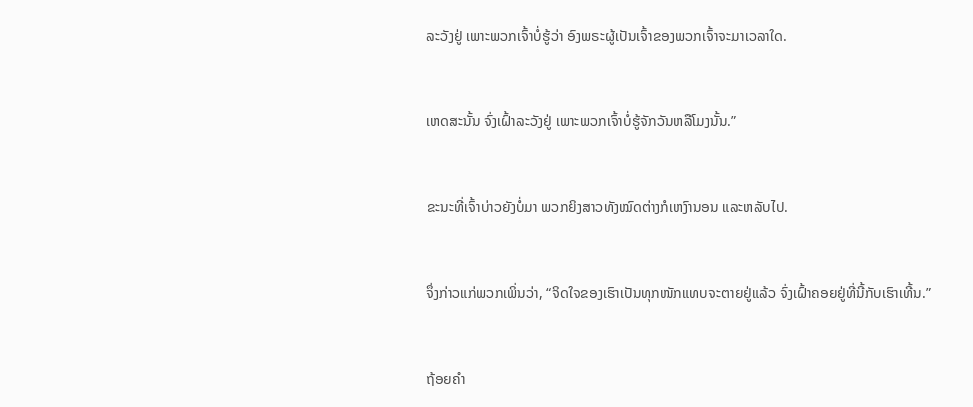ລະວັງຢູ່ ເພາະພວກເຈົ້າບໍ່ຮູ້ວ່າ ອົງພຣະຜູ້ເປັນເຈົ້າຂອງພວກເຈົ້າຈະມາເວລາໃດ.


ເຫດສະນັ້ນ ຈົ່ງເຝົ້າລະວັງຢູ່ ເພາະພວກເຈົ້າບໍ່ຮູ້ຈັກວັນຫລືໂມງນັ້ນ.”


ຂະນະທີ່ເຈົ້າບ່າວຍັງບໍ່ມາ ພວກຍິງສາວທັງໝົດຕ່າງກໍເຫງົານອນ ແລະຫລັບໄປ.


ຈຶ່ງກ່າວແກ່ພວກເພິ່ນວ່າ, “ຈິດໃຈຂອງເຮົາເປັນທຸກໜັກແທບຈະຕາຍຢູ່ແລ້ວ ຈົ່ງເຝົ້າຄອຍຢູ່ທີ່ນີ້ກັບເຮົາເທີ້ນ.”


ຖ້ອຍຄຳ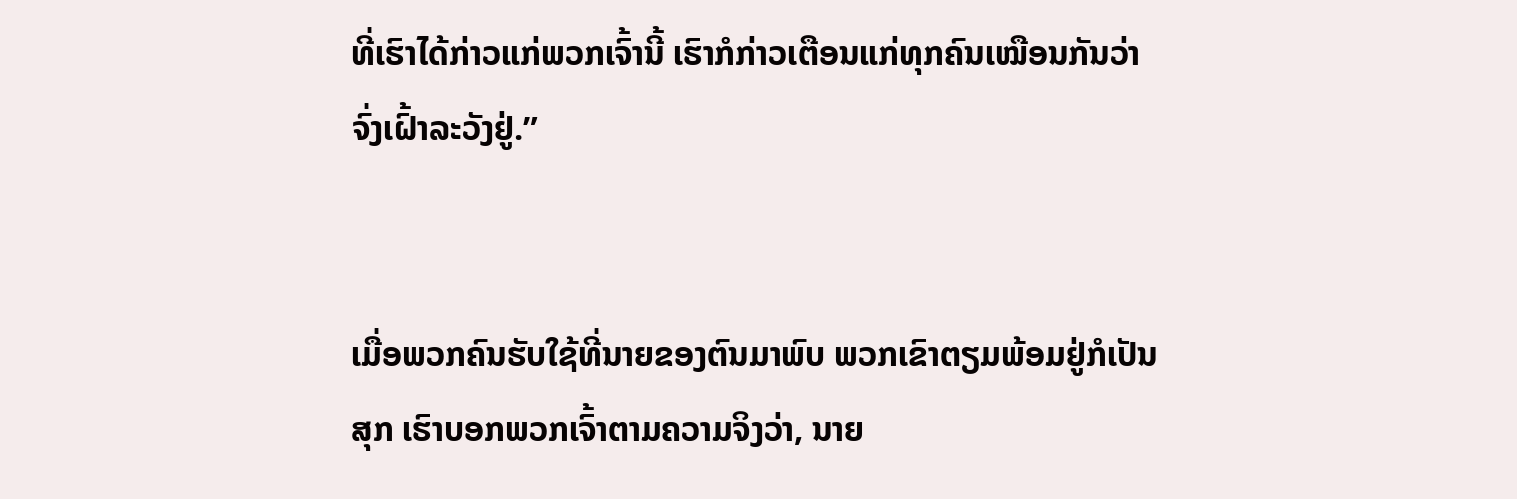ທີ່ເຮົາໄດ້ກ່າວແກ່ພວກເຈົ້ານີ້ ເຮົາກໍກ່າວເຕືອນແກ່ທຸກຄົນເໝືອນກັນວ່າ ຈົ່ງເຝົ້າລະວັງຢູ່.”


ເມື່ອພວກຄົນຮັບໃຊ້ທີ່ນາຍຂອງຕົນມາພົບ ພວກເຂົາຕຽມພ້ອມຢູ່ກໍເປັນສຸກ ເຮົາບອກພວກເຈົ້າຕາມຄວາມຈິງວ່າ, ນາຍ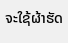ຈະໃຊ້ຜ້າຮັດ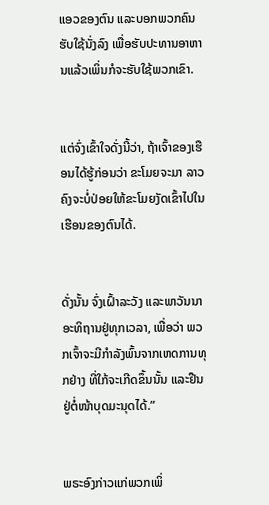ແອວຂອງຕົນ ແລະບອກພວກຄົນຮັບໃຊ້ນັ່ງລົງ ເພື່ອຮັບປະທານອາຫານແລ້ວເພິ່ນກໍຈະຮັບໃຊ້ພວກເຂົາ.


ແຕ່ຈົ່ງເຂົ້າໃຈດັ່ງນີ້ວ່າ, ຖ້າເຈົ້າຂອງເຮືອນໄດ້ຮູ້ກ່ອນວ່າ ຂະໂມຍຈະມາ ລາວຄົງຈະບໍ່ປ່ອຍໃຫ້ຂະໂມຍງັດເຂົ້າໄປໃນເຮືອນຂອງຕົນໄດ້.


ດັ່ງນັ້ນ ຈົ່ງເຝົ້າລະວັງ ແລະພາວັນນາອະທິຖານຢູ່ທຸກເວລາ, ເພື່ອວ່າ ພວກເຈົ້າຈະມີກຳລັງພົ້ນຈາກເຫດການທຸກຢ່າງ ທີ່ໃກ້ຈະເກີດຂຶ້ນນັ້ນ ແລະຢືນຢູ່ຕໍ່ໜ້າບຸດມະນຸດໄດ້.”


ພຣະອົງກ່າວແກ່ພວກເພິ່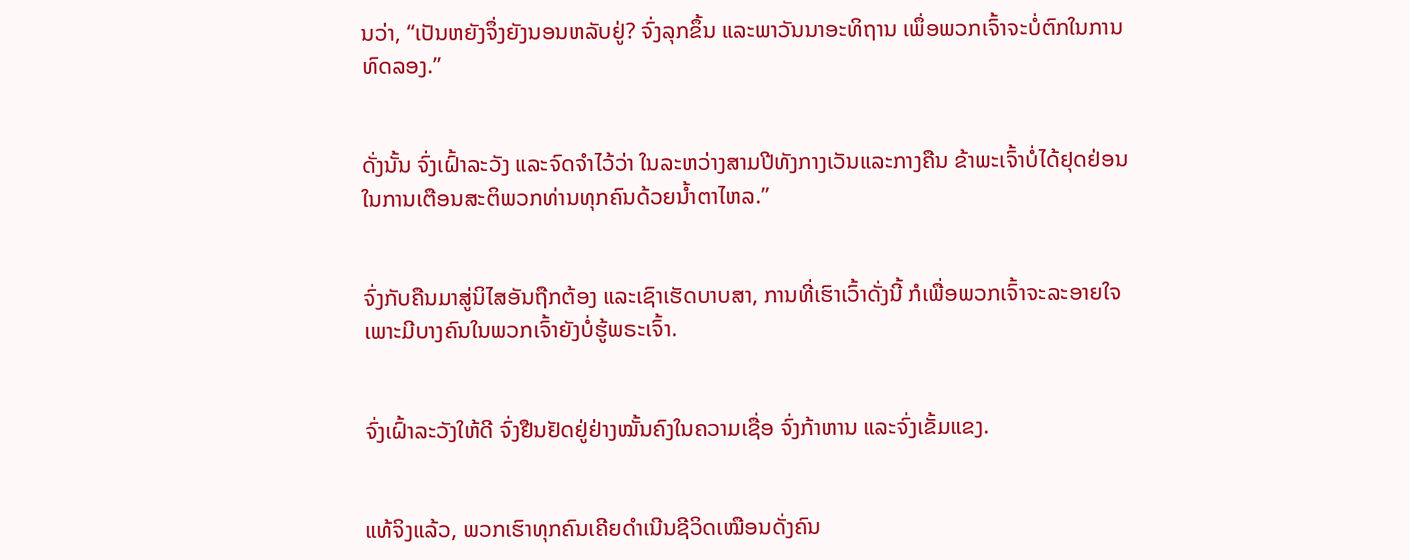ນວ່າ, “ເປັນຫຍັງຈຶ່ງຍັງນອນຫລັບຢູ່? ຈົ່ງລຸກຂຶ້ນ ແລະພາວັນນາອະທິຖານ ເພຶ່ອພວກເຈົ້າຈະບໍ່ຕົກໃນການທົດລອງ.”


ດັ່ງນັ້ນ ຈົ່ງເຝົ້າລະວັງ ແລະຈົດຈຳໄວ້ວ່າ ໃນລະຫວ່າງສາມປີທັງກາງເວັນແລະກາງຄືນ ຂ້າພະເຈົ້າບໍ່ໄດ້ຢຸດຢ່ອນ ໃນການເຕືອນສະຕິພວກທ່ານທຸກຄົນດ້ວຍນໍ້າຕາໄຫລ.”


ຈົ່ງກັບຄືນມາສູ່ນິໄສອັນຖືກຕ້ອງ ແລະເຊົາເຮັດບາບສາ, ການທີ່ເຮົາເວົ້າດັ່ງນີ້ ກໍເພື່ອພວກເຈົ້າຈະລະອາຍໃຈ ເພາະມີບາງຄົນໃນພວກເຈົ້າຍັງບໍ່ຮູ້ພຣະເຈົ້າ.


ຈົ່ງເຝົ້າລະວັງໃຫ້ດີ ຈົ່ງຢືນຢັດຢູ່ຢ່າງໝັ້ນຄົງໃນຄວາມເຊື່ອ ຈົ່ງກ້າຫານ ແລະຈົ່ງເຂັ້ມແຂງ.


ແທ້ຈິງແລ້ວ, ພວກເຮົາທຸກຄົນເຄີຍດຳເນີນຊີວິດເໝືອນດັ່ງຄົນ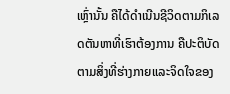ເຫຼົ່ານັ້ນ ຄືໄດ້ດຳເນີນຊີວິດຕາມກິເລດຕັນຫາທີ່ເຮົາຕ້ອງການ ຄືປະຕິບັດຕາມສິ່ງທີ່ຮ່າງກາຍແລະຈິດໃຈຂອງ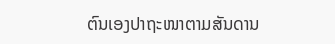ຕົນເອງປາຖະໜາຕາມສັນດານ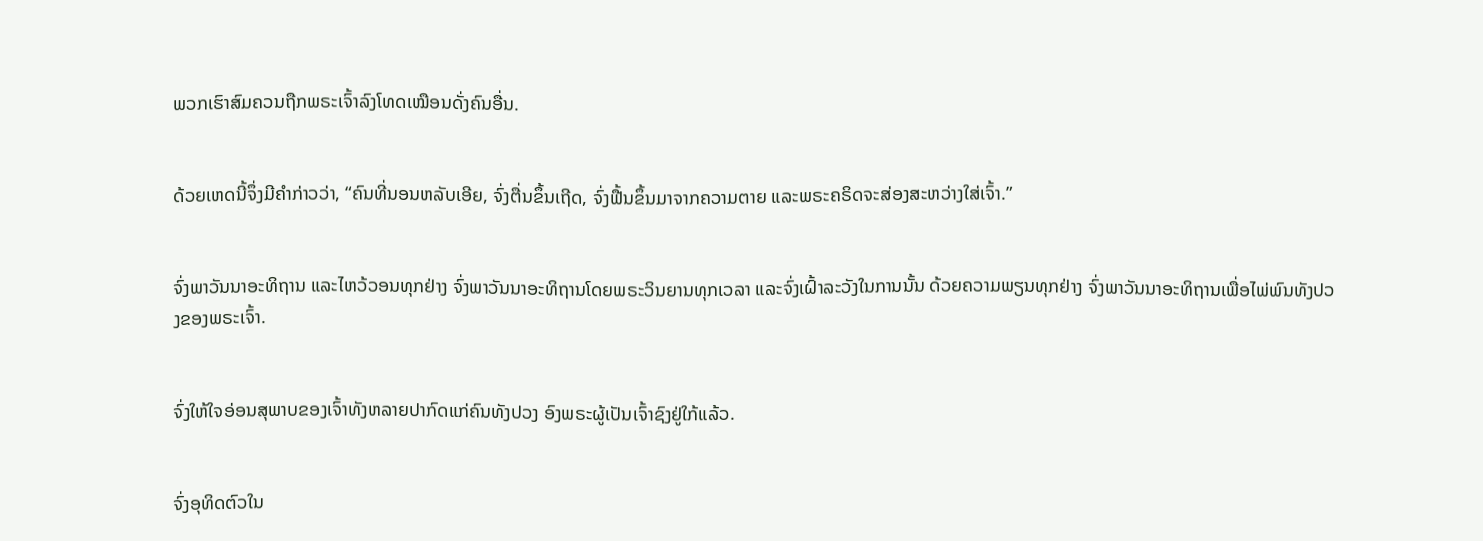ພວກເຮົາສົມຄວນຖືກພຣະເຈົ້າລົງໂທດເໝືອນດັ່ງຄົນອື່ນ.


ດ້ວຍເຫດນີ້ຈຶ່ງມີຄຳກ່າວວ່າ, “ຄົນທີ່ນອນຫລັບເອີຍ, ຈົ່ງຕື່ນຂຶ້ນເຖີດ, ຈົ່ງຟື້ນຂຶ້ນມາຈາກຄວາມຕາຍ ແລະພຣະຄຣິດຈະສ່ອງສະຫວ່າງໃສ່ເຈົ້າ.”


ຈົ່ງພາວັນນາອະທິຖານ ແລະໄຫວ້ວອນທຸກຢ່າງ ຈົ່ງພາວັນນາອະທິຖານໂດຍພຣະວິນຍານທຸກເວລາ ແລະຈົ່ງເຝົ້າລະວັງໃນການນັ້ນ ດ້ວຍຄວາມພຽນທຸກຢ່າງ ຈົ່ງພາວັນນາອະທິຖານເພື່ອໄພ່ພົນທັງປວງຂອງພຣະເຈົ້າ.


ຈົ່ງໃຫ້ໃຈອ່ອນສຸພາບຂອງເຈົ້າທັງຫລາຍປາກົດແກ່ຄົນທັງປວງ ອົງພຣະຜູ້ເປັນເຈົ້າຊົງຢູ່ໃກ້ແລ້ວ.


ຈົ່ງອຸທິດຕົວໃນ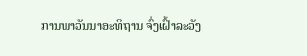ການພາວັນນາອະທິຖານ ຈົ່ງເຝົ້າລະວັງ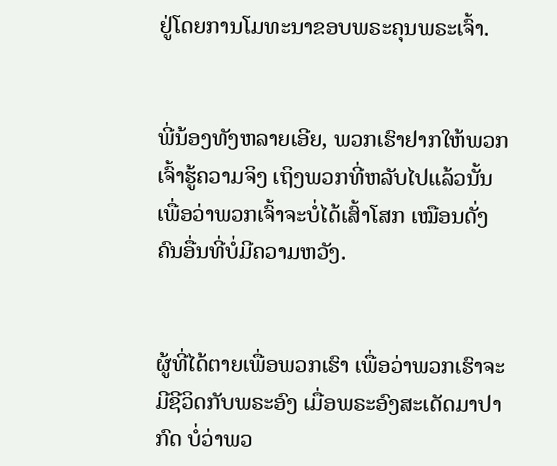ຢູ່ໂດຍການໂມທະນາຂອບພຣະຄຸນພຣະເຈົ້າ.


ພີ່ນ້ອງທັງຫລາຍເອີຍ, ພວກເຮົາຢາກໃຫ້ພວກເຈົ້າຮູ້ຄວາມຈິງ ເຖິງພວກທີ່ຫລັບໄປແລ້ວນັ້ນ ເພື່ອວ່າພວກເຈົ້າຈະບໍ່ໄດ້ເສົ້າໂສກ ເໝືອນດັ່ງຄົນອື່ນທີ່ບໍ່ມີຄວາມຫວັງ.


ຜູ້ທີ່ໄດ້ຕາຍເພື່ອພວກເຮົາ ເພື່ອວ່າພວກເຮົາຈະມີຊີວິດກັບພຣະອົງ ເມື່ອພຣະອົງສະເດັດມາປາກົດ ບໍ່ວ່າພວ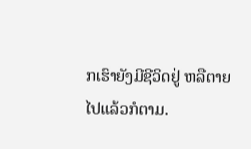ກເຮົາຍັງມີຊີວິດຢູ່ ຫລືຕາຍໄປແລ້ວກໍຕາມ.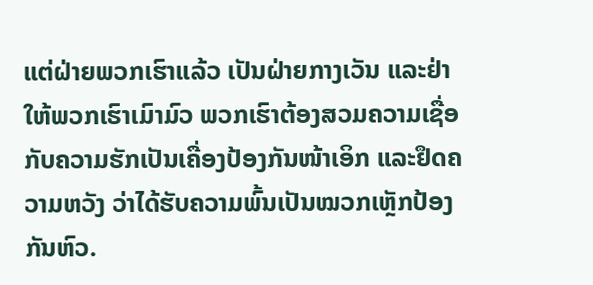ແຕ່ຝ່າຍພວກເຮົາແລ້ວ ເປັນຝ່າຍກາງເວັນ ແລະຢ່າໃຫ້ພວກເຮົາເມົາມົວ ພວກເຮົາຕ້ອງສວມຄວາມເຊື່ອ ກັບຄວາມຮັກເປັນເຄື່ອງປ້ອງກັນໜ້າເອິກ ແລະຢຶດຄວາມຫວັງ ວ່າໄດ້ຮັບຄວາມພົ້ນເປັນໝວກເຫຼັກປ້ອງກັນຫົວ.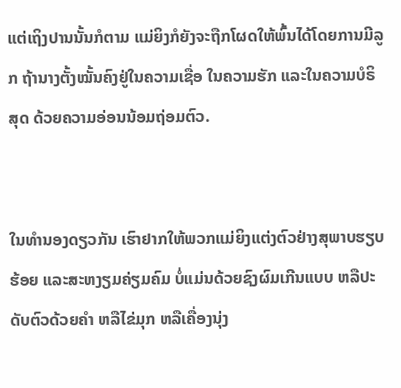ແຕ່ເຖິງປານນັ້ນກໍຕາມ ແມ່ຍິງກໍຍັງຈະຖືກໂຜດໃຫ້ພົ້ນໄດ້ໂດຍການມີລູກ ຖ້ານາງຕັ້ງໝັ້ນຄົງຢູ່ໃນຄວາມເຊື່ອ ໃນຄວາມຮັກ ແລະໃນຄວາມບໍຣິສຸດ ດ້ວຍຄວາມອ່ອນນ້ອມຖ່ອມຕົວ.


ໃນທຳນອງດຽວກັນ ເຮົາຢາກໃຫ້ພວກແມ່ຍິງແຕ່ງຕົວຢ່າງສຸພາບຮຽບຮ້ອຍ ແລະສະຫງຽມຄ່ຽມຄົມ ບໍ່ແມ່ນດ້ວຍຊົງຜົມເກີນແບບ ຫລືປະດັບຕົວດ້ວຍຄຳ ຫລືໄຂ່ມຸກ ຫລືເຄື່ອງນຸ່ງ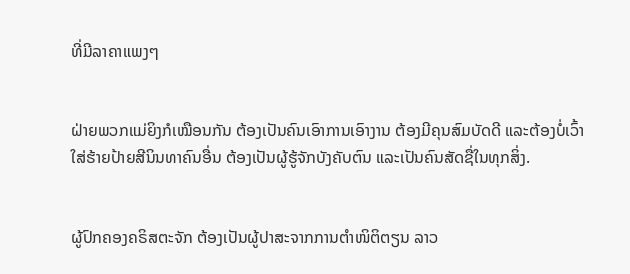ທີ່ມີລາຄາແພງໆ


ຝ່າຍພວກແມ່ຍິງກໍເໝືອນກັນ ຕ້ອງເປັນຄົນເອົາການເອົາງານ ຕ້ອງມີຄຸນສົມບັດດີ ແລະຕ້ອງບໍ່ເວົ້າໃສ່ຮ້າຍປ້າຍສີນິນທາຄົນອື່ນ ຕ້ອງເປັນຜູ້ຮູ້ຈັກບັງຄັບຕົນ ແລະເປັນຄົນສັດຊື່ໃນທຸກສິ່ງ.


ຜູ້ປົກຄອງຄຣິສຕະຈັກ ຕ້ອງເປັນຜູ້ປາສະຈາກການຕຳໜິຕິຕຽນ ລາວ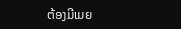ຕ້ອງມີເມຍ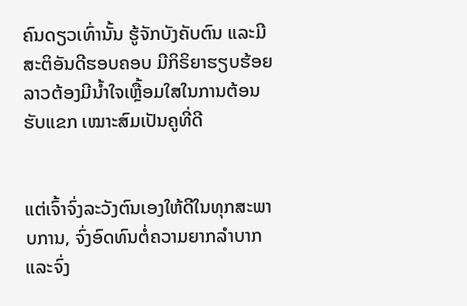ຄົນດຽວເທົ່ານັ້ນ ຮູ້ຈັກບັງຄັບຕົນ ແລະມີສະຕິອັນດີຮອບຄອບ ມີກິຣິຍາຮຽບຮ້ອຍ ລາວຕ້ອງມີນໍ້າໃຈເຫຼື້ອມໃສໃນການຕ້ອນຮັບແຂກ ເໝາະສົມເປັນຄູທີ່ດີ


ແຕ່ເຈົ້າຈົ່ງລະວັງຕົນເອງໃຫ້ດີໃນທຸກສະພາບການ, ຈົ່ງອົດທົນຕໍ່ຄວາມຍາກລຳບາກ ແລະຈົ່ງ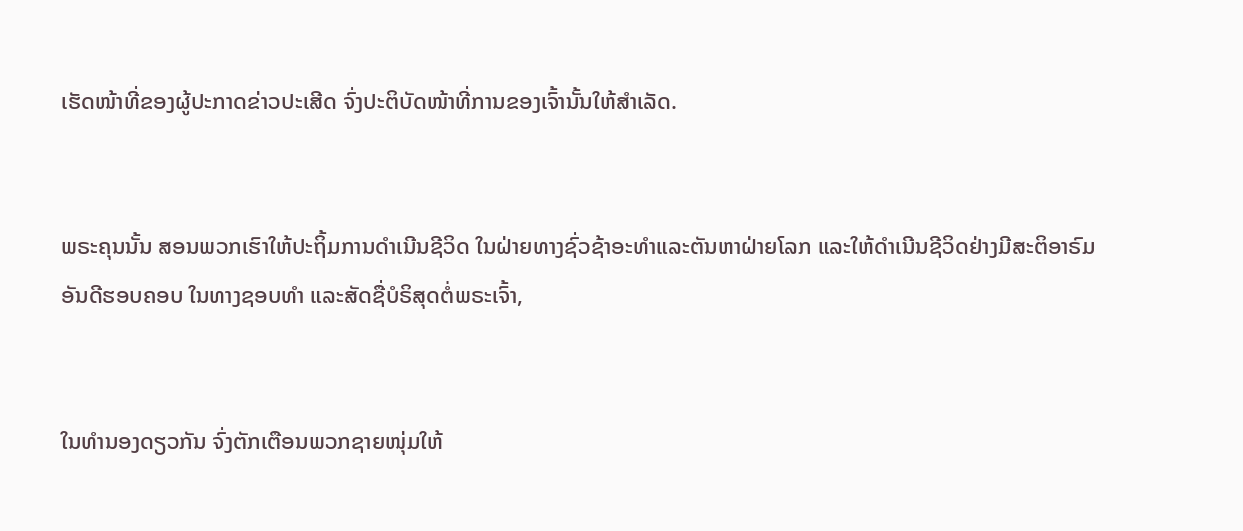ເຮັດໜ້າທີ່ຂອງຜູ້ປະກາດຂ່າວປະເສີດ ຈົ່ງປະຕິບັດໜ້າທີ່ການຂອງເຈົ້ານັ້ນໃຫ້ສຳເລັດ.


ພຣະຄຸນນັ້ນ ສອນພວກເຮົາໃຫ້ປະຖິ້ມການດຳເນີນຊີວິດ ໃນຝ່າຍທາງຊົ່ວຊ້າອະທຳແລະຕັນຫາຝ່າຍໂລກ ແລະໃຫ້ດຳເນີນຊີວິດຢ່າງມີສະຕິອາຣົມອັນດີຮອບຄອບ ໃນທາງຊອບທຳ ແລະສັດຊື່ບໍຣິສຸດຕໍ່ພຣະເຈົ້າ,


ໃນທຳນອງດຽວກັນ ຈົ່ງຕັກເຕືອນພວກຊາຍໜຸ່ມໃຫ້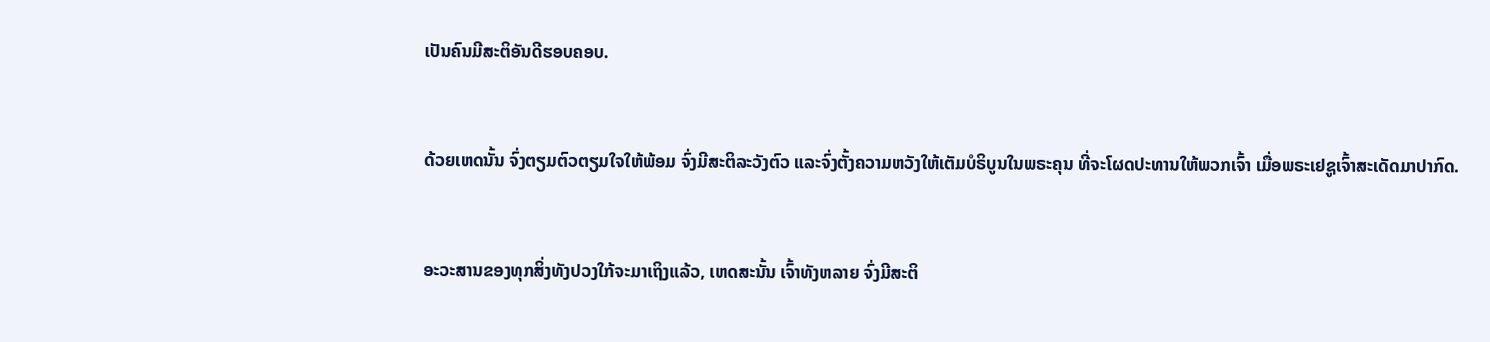ເປັນຄົນມີສະຕິອັນດີຮອບຄອບ.


ດ້ວຍເຫດນັ້ນ ຈົ່ງຕຽມຕົວຕຽມໃຈໃຫ້ພ້ອມ ຈົ່ງມີສະຕິລະວັງຕົວ ແລະຈົ່ງຕັ້ງຄວາມຫວັງໃຫ້ເຕັມບໍຣິບູນໃນພຣະຄຸນ ທີ່ຈະໂຜດປະທານໃຫ້ພວກເຈົ້າ ເມື່ອພຣະເຢຊູເຈົ້າສະເດັດມາປາກົດ.


ອະວະສານຂອງທຸກສິ່ງທັງປວງໃກ້ຈະມາເຖິງແລ້ວ, ເຫດສະນັ້ນ ເຈົ້າທັງຫລາຍ ຈົ່ງມີສະຕິ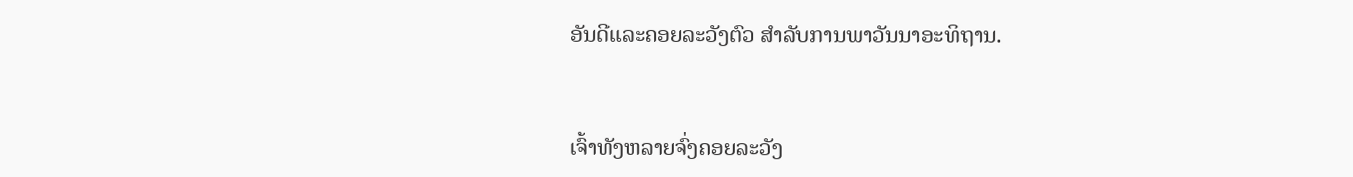ອັນດີແລະຄອຍລະວັງຕົວ ສຳລັບການພາວັນນາອະທິຖານ.


ເຈົ້າທັງຫລາຍຈົ່ງຄອຍລະວັງ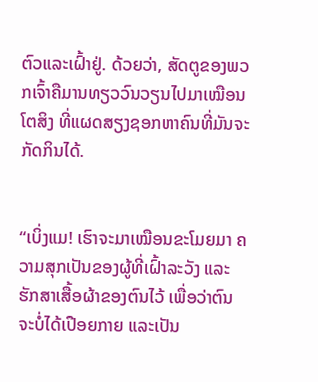ຕົວແລະເຝົ້າຢູ່. ດ້ວຍວ່າ, ສັດຕູຂອງພວກເຈົ້າຄືມານທຽວວົນວຽນໄປມາເໝືອນໂຕສິງ ທີ່ແຜດສຽງຊອກຫາຄົນທີ່ມັນຈະກັດກິນໄດ້.


“ເບິ່ງແມ! ເຮົາຈະມາເໝືອນຂະໂມຍມາ ຄວາມສຸກເປັນຂອງຜູ້ທີ່ເຝົ້າລະວັງ ແລະຮັກສາເສື້ອຜ້າຂອງຕົນໄວ້ ເພື່ອວ່າຕົນຈະບໍ່ໄດ້ເປືອຍກາຍ ແລະເປັນ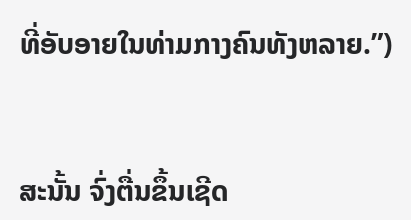ທີ່ອັບອາຍໃນທ່າມກາງຄົນທັງຫລາຍ.”)


ສະນັ້ນ ຈົ່ງຕື່ນຂຶ້ນເຊີດ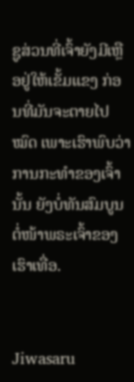ຊູສ່ວນທີ່ເຈົ້າຍັງມີເຫຼືອຢູ່ໃຫ້ເຂັ້ມແຂງ ກ່ອນທີ່ມັນຈະຕາຍໄປໝົດ ເພາະເຮົາພົບວ່າການກະທຳຂອງເຈົ້ານັ້ນ ຍັງບໍ່ທັນສົມບູນຕໍ່ໜ້າພຣະເຈົ້າຂອງເຮົາເທື່ອ.


Jiwasaru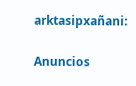arktasipxañani:

Anuncios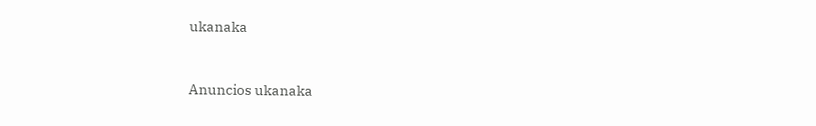ukanaka


Anuncios ukanaka